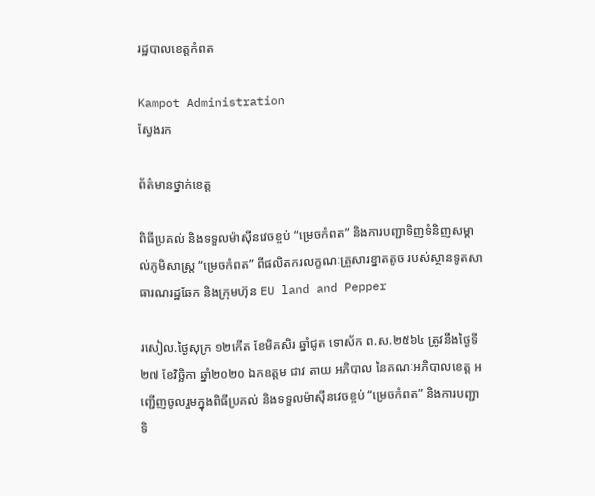រដ្ឋបាលខេត្តកំពត

Kampot Administration
ស្វែងរក

ព័ត៌មានថ្នាក់ខេត្ត

ពិធីប្រគល់ និងទទួលម៉ាស៊ីនវេចខ្ចប់ “ម្រេចកំពត” និងការបញ្ជាទិញទំនិញសម្គាល់ភូមិសាស្ត្រ “ម្រេចកំពត” ពីផលិតករលក្ខណៈគ្រួសារខ្នាតតូច របស់ស្ថានទូតសាធារណរដ្ឋឆែក និងក្រុមហ៊ុន EU land and Pepper

រសៀល.ថ្ងៃសុក្រ ១២កើត ខែមិគសិរ ឆ្នាំជូត ទោស័ក ព.ស.២៥៦៤ ត្រូវនឹងថ្ងៃទី ២៧ ខែវិច្ឆិកា ឆ្នាំ២០២០ ឯកឧត្តម ជាវ តាយ អភិបាល នៃគណៈអភិបាលខេត្ត អញ្ជើញចូលរួមក្នុងពិធីប្រគល់ និងទទួលម៉ាស៊ីនវេចខ្ចប់ “ម្រេចកំពត” និងការបញ្ជាទិ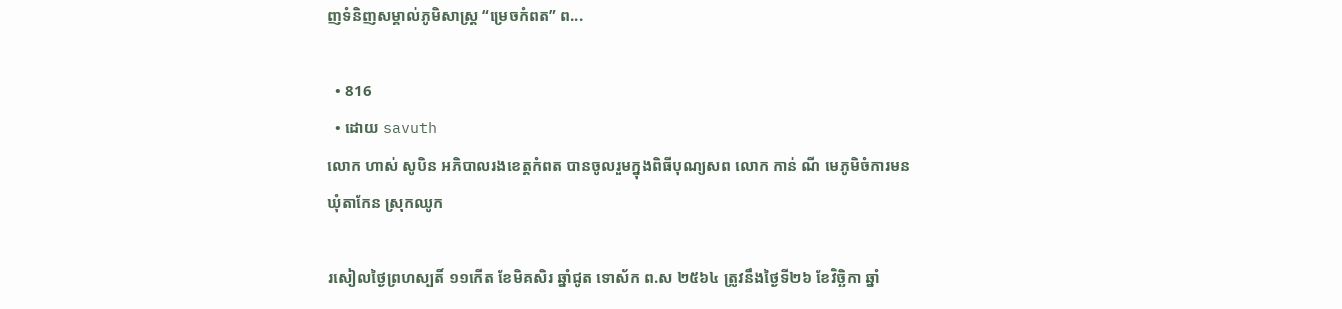ញទំនិញសម្គាល់ភូមិសាស្ត្រ “ម្រេចកំពត” ព...

  • 816
  • ដោយ savuth
លោក ហាស់ សូបិន អភិបាលរងខេត្តកំពត បានចូលរួមក្នុងពិធីបុណ្យសព លោក កាន់ ណី មេភូមិចំការមន ឃុំតាកែន ស្រុកឈូក

រសៀលថ្ងៃព្រហស្បតិ៍ ១១កើត ខែមិគសិរ ឆ្នាំជូត ទោស័ក ព.ស ២៥៦៤ ត្រូវនឹងថ្ងៃទី២៦ ខែវិច្ឆិកា ឆ្នាំ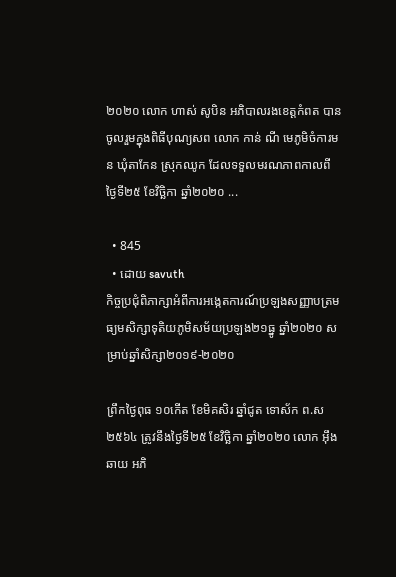២០២០ លោក ហាស់ សូបិន អភិបាលរងខេត្តកំពត បានចូលរួមក្នុងពិធីបុណ្យសព លោក កាន់ ណី មេភូមិចំការមន ឃុំតាកែន ស្រុកឈូក ដែលទទួលមរណភាពកាលពីថ្ងៃទី២៥ ខែវិច្ឆិកា ឆ្នាំ២០២០ ...

  • 845
  • ដោយ savuth
កិច្ចប្រជុំពិភាក្សាអំពីការអង្កេតការណ៍ប្រឡងសញ្ញាបត្រមធ្យមសិក្សាទុតិយភូមិសម័យប្រឡង២១ធ្នូ ឆ្នាំ២០២០ សម្រាប់ឆ្នាំសិក្សា២០១៩-២០២០

ព្រឹកថ្ងៃពុធ ១០កើត ខែមិគសិរ ឆ្នាំជូត ទោស័ក ព.ស ២៥៦៤ ត្រូវនឹងថ្ងៃទី២៥ ខែវិច្ឆិកា ឆ្នាំ២០២០ លោក អ៊ឹង ឆាយ អភិ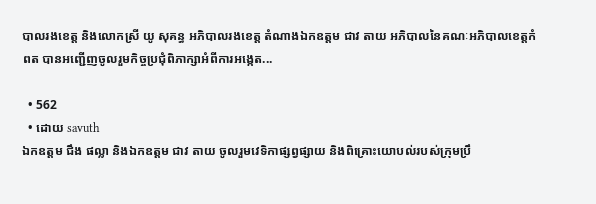បាលរងខេត្ត និងលោកស្រី យូ សុគន្ធ អភិបាលរងខេត្ត តំណាងឯកឧត្តម ជាវ តាយ អភិបាលនៃគណៈអភិបាលខេត្តកំពត បានអញ្ជើញចូលរួមកិច្ចប្រជុំពិភាក្សាអំពីការអង្កេត...

  • 562
  • ដោយ savuth
ឯកឧត្តម ជឹង ផល្លា និងឯកឧត្តម ជាវ តាយ ចូលរួមវេទិកាផ្សព្វផ្សាយ និងពិគ្រោះយោបល់របស់ក្រុមប្រឹ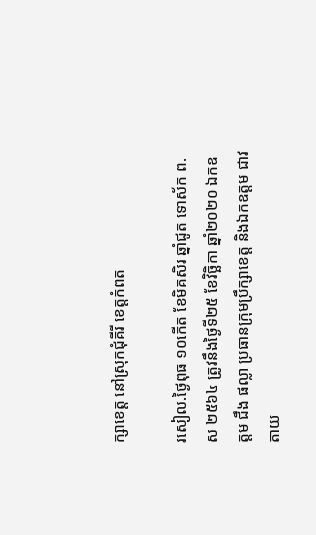ក្សាខេត្ត នៅស្រុកជុំគីរី ខេត្តកំពត

រសៀល.ថ្ងៃពុធ ១០កើត ខែមិគសិរ ឆ្នាំជូត ទោស័ក ព.ស ២៥៦៤ ត្រូវនឹងថ្ងៃទី២៥ ខែវិច្ឆិកា ឆ្នាំ២០២០ ឯកឧត្តម ជឹង ផល្លា ប្រធានក្រុមប្រឹក្សាខេត្ត និងឯកឧត្តម ជាវ តាយ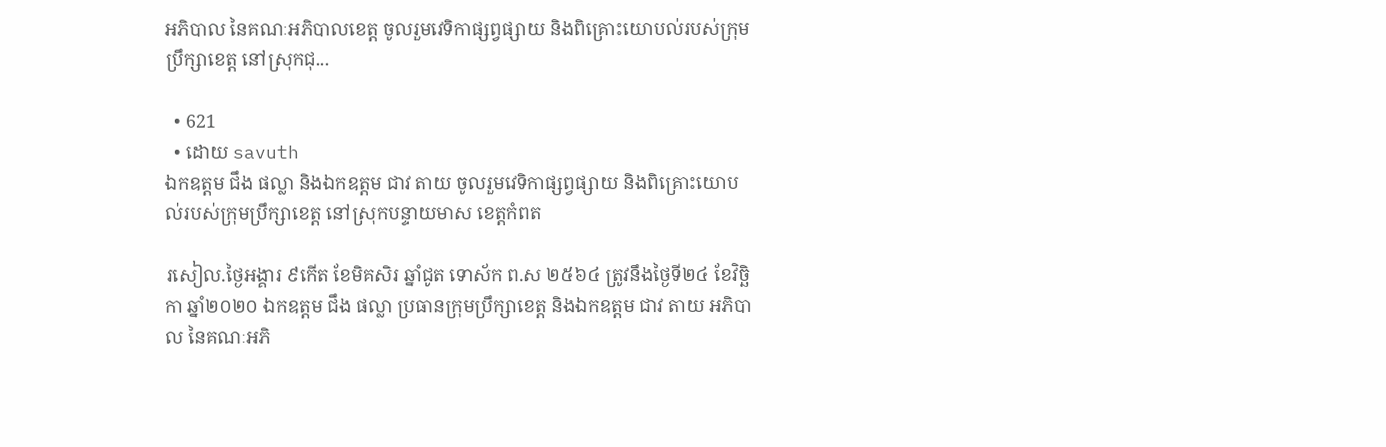អភិបាល នៃគណៈអភិបាលខេត្ត ចូលរួមវេទិកាផ្សព្វផ្សាយ និងពិគ្រោះយោបល់របស់ក្រុមប្រឹក្សាខេត្ត នៅស្រុកជុ...

  • 621
  • ដោយ savuth
ឯកឧត្តម ជឹង ផល្លា និងឯកឧត្តម ជាវ តាយ ចូលរួមវេទិកាផ្សព្វផ្សាយ និងពិគ្រោះយោបល់របស់ក្រុមប្រឹក្សាខេត្ត នៅស្រុកបន្ទាយមាស ខេត្តកំពត

រសៀល.ថ្ងៃអង្គារ ៩កើត ខែមិគសិរ ឆ្នាំជូត ទោស័ក ព.ស ២៥៦៤ ត្រូវនឹងថ្ងៃទី២៤ ខែវិច្ឆិកា ឆ្នាំ២០២០ ឯកឧត្តម ជឹង ផល្លា ប្រធានក្រុមប្រឹក្សាខេត្ត និងឯកឧត្តម ជាវ តាយ អភិបាល នៃគណៈអភិ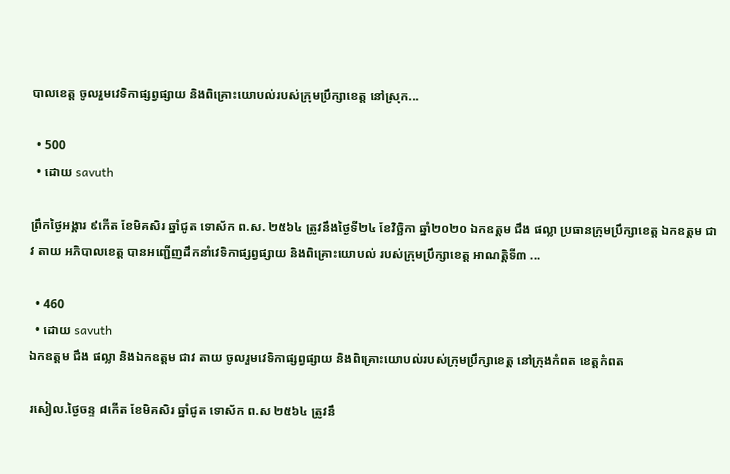បាលខេត្ត ចូលរួមវេទិកាផ្សព្វផ្សាយ និងពិគ្រោះយោបល់របស់ក្រុមប្រឹក្សាខេត្ត នៅស្រុក...

  • 500
  • ដោយ savuth

ព្រឹកថ្ងៃអង្គារ ៩កើត ខែមិគសិរ ឆ្នាំជូត ទោស័ក ព.ស. ២៥៦៤ ត្រូវនឹងថ្ងៃទី២៤ ខែវិច្ឆិកា ឆ្នាំ២០២០ ឯកឧត្តម ជឹង ផល្លា ប្រធានក្រុមប្រឹក្សាខេត្ត ឯកឧត្តម ជាវ តាយ អភិបាលខេត្ត បានអញ្ជើញដឹកនាំវេទិកាផ្សព្វផ្សាយ និងពិគ្រោះយោបល់ របស់ក្រុមប្រឹក្សាខេត្ត អាណត្តិទី៣ ...

  • 460
  • ដោយ savuth
ឯកឧត្តម ជឹង ផល្លា និងឯកឧត្តម ជាវ តាយ ចូលរួមវេទិកាផ្សព្វផ្សាយ និងពិគ្រោះយោបល់របស់ក្រុមប្រឹក្សាខេត្ត នៅក្រុងកំពត ខេត្តកំពត

រសៀល.ថ្ងៃចន្ទ ៨កើត ខែមិគសិរ ឆ្នាំជូត ទោស័ក ព.ស ២៥៦៤ ត្រូវនឹ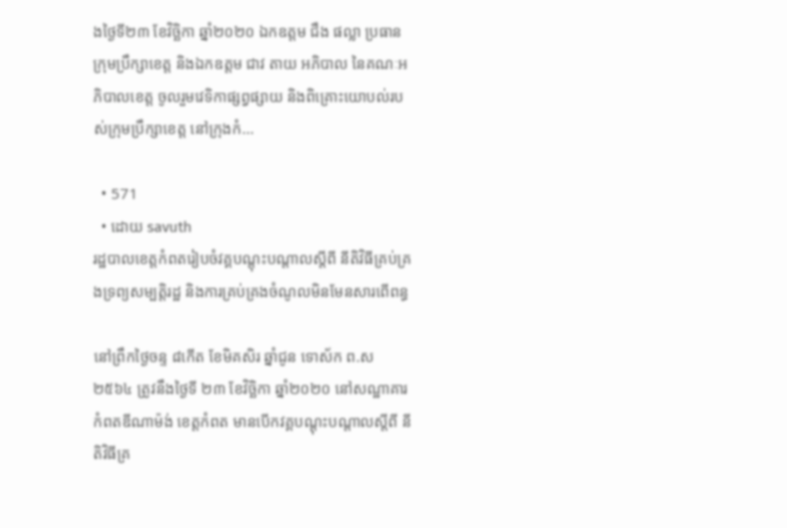ងថ្ងៃទី២៣ ខែវិច្ឆិកា ឆ្នាំ២០២០ ឯកឧត្តម ជឹង ផល្លា ប្រធានក្រុមប្រឹក្សាខេត្ត និងឯកឧត្តម ជាវ តាយ អភិបាល នៃគណៈអភិបាលខេត្ត ចូលរួមវេទិកាផ្សព្វផ្សាយ និងពិគ្រោះយោបល់របស់ក្រុមប្រឹក្សាខេត្ត នៅក្រុងកំ...

  • 571
  • ដោយ savuth
រដ្ឋបាលខេត្តកំពតរៀបចំវគ្គបណ្តុះបណ្តាលស្តីពី នីតិវិធីគ្រប់គ្រងទ្រព្យសម្បត្តិរដ្ឋ និងការគ្រប់គ្រងចំណូលមិនមែនសារពើពន្ធ

នៅព្រឹកថ្ងៃចន្ទ ៨កើត ខែមិគសិរ ឆ្នាំជូន ទោស័ក ព.ស ២៥៦៤ ត្រូវនឹងថ្ងៃទី ២៣ ខែវិច្ឆិកា ឆ្នាំ២០២០ នៅសណ្ឋាគារកំពតឌីណាម៉ង់ ខេត្តកំពត មានបើកវគ្គបណ្តុះបណ្តាលស្តីពី នីតិវិធីគ្រ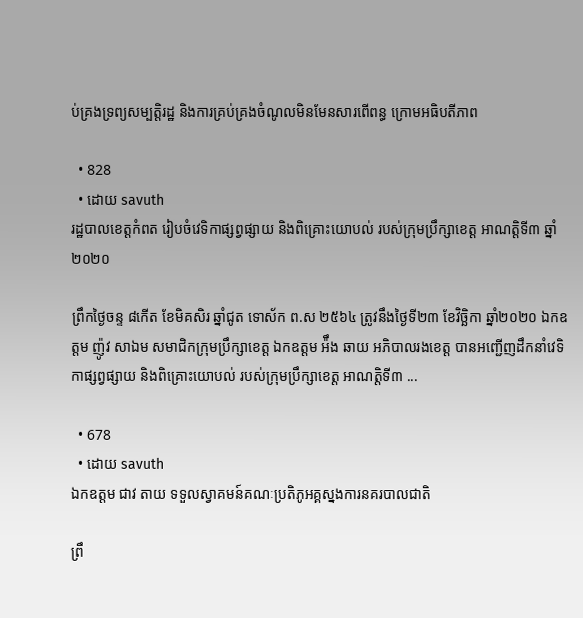ប់គ្រងទ្រព្យសម្បត្តិរដ្ឋ និងការគ្រប់គ្រងចំណូលមិនមែនសារពើពន្ធ ក្រោមអធិបតីភាព

  • 828
  • ដោយ savuth
រដ្ឋបាលខេត្តកំពត រៀបចំវេទិកាផ្សព្វផ្សាយ និងពិគ្រោះយោបល់ របស់ក្រុមប្រឹក្សាខេត្ត អាណត្តិទី៣ ឆ្នាំ២០២០

ព្រឹកថ្ងៃចន្ទ ៨កើត ខែមិគសិរ ឆ្នាំជូត ទោស័ក ព.ស ២៥៦៤ ត្រូវនឹងថ្ងៃទី២៣ ខែវិច្ឆិកា ឆ្នាំ២០២០ ឯកឧត្តម ញ៉ូវ សាឯម សមាជិកក្រុមប្រឹក្សាខេត្ត ឯកឧត្តម អ៉ឹង ឆាយ អភិបាលរងខេត្ត បានអញ្ជើញដឹកនាំវេទិកាផ្សព្វផ្សាយ និងពិគ្រោះយោបល់ របស់ក្រុមប្រឹក្សាខេត្ត អាណត្តិទី៣ ...

  • 678
  • ដោយ savuth
ឯកឧត្តម ជាវ តាយ ទទួលស្វាគមន៍គណៈប្រតិភូអគ្គស្នងការនគរបាលជាតិ

ព្រឹ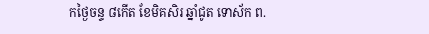កថ្ងៃចន្ទ ៨កើត ខែមិគសិរ ឆ្នាំជូត ទោស័ក ព.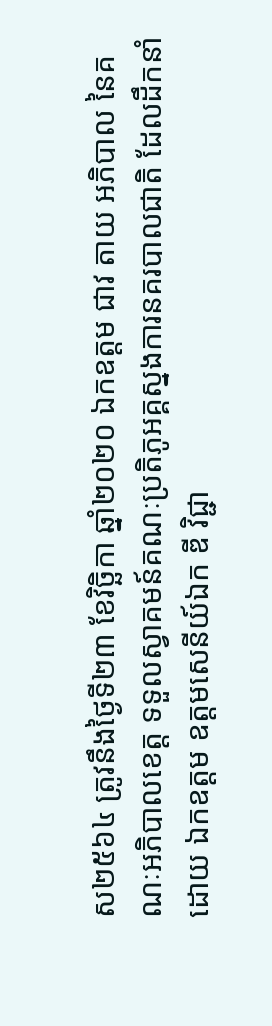ស២៥៦៤ ត្រូវនឹងថ្ងៃទី២៣ ខែវិច្ឆិកា ឆ្នាំ២០២០ ឯកឧត្តម ជាវ តាយ អភិបាល នៃគណៈអភិបាលខេត្ត ទទួលស្វាគមន៍គណៈប្រតិភូអគ្គស្នងការនគរបាលជាតិ ដែលដឹកនាំដោយ ឯកឧត្តម ឧត្តមសេនីយ៍ឯក ឌី វិជ្ជា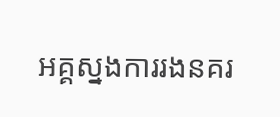អគ្គស្នងការរងនគរ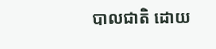បាលជាតិ ដោយ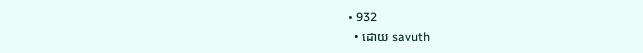• 932
  • ដោយ savuth